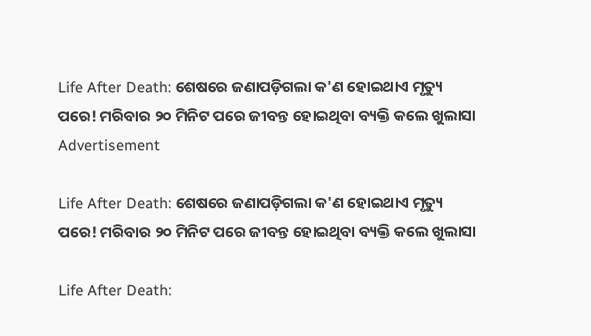Life After Death: ଶେଷରେ ଜଣାପଡ଼ିଗଲା କ'ଣ ହୋଇଥାଏ ମୃତ୍ୟୁ ପରେ! ମରିବାର ୨୦ ମିନିଟ ପରେ ଜୀବନ୍ତ ହୋଇଥିବା ବ୍ୟକ୍ତି କଲେ ଖୁଲାସା
Advertisement

Life After Death: ଶେଷରେ ଜଣାପଡ଼ିଗଲା କ'ଣ ହୋଇଥାଏ ମୃତ୍ୟୁ ପରେ! ମରିବାର ୨୦ ମିନିଟ ପରେ ଜୀବନ୍ତ ହୋଇଥିବା ବ୍ୟକ୍ତି କଲେ ଖୁଲାସା

Life After Death: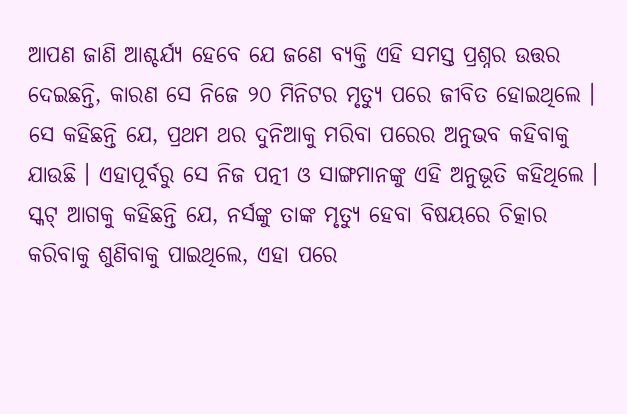ଆପଣ ଜାଣି ଆଶ୍ଚର୍ଯ୍ୟ ହେବେ ଯେ ଜଣେ ବ୍ୟକ୍ତି ଏହି ସମସ୍ତ ପ୍ରଶ୍ନର ଉତ୍ତର ଦେଇଛନ୍ତି, କାରଣ ସେ ନିଜେ ୨୦ ମିନିଟର ମୃତ୍ୟୁ ପରେ ଜୀବିତ ହୋଇଥିଲେ । ସେ କହିଛନ୍ତି ଯେ, ପ୍ରଥମ ଥର ଦୁନିଆକୁ ମରିବା ପରେର ଅନୁଭବ କହିବାକୁ ଯାଉଛି । ଏହାପୂର୍ବରୁ ସେ ନିଜ ପତ୍ନୀ ଓ ସାଙ୍ଗମାନଙ୍କୁ ଏହି ଅନୁଭୂତି କହିଥିଲେ । ସ୍କଟ୍ ଆଗକୁ କହିଛନ୍ତି ଯେ, ନର୍ସଙ୍କୁ ତାଙ୍କ ମୃତ୍ୟୁ ହେବା ବିଷୟରେ ଚିତ୍କାର କରିବାକୁ ଶୁଣିବାକୁ ପାଇଥିଲେ, ଏହା ପରେ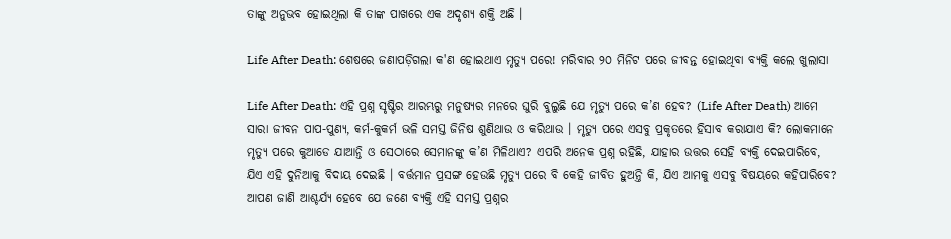ତାଙ୍କୁ ଅନୁଭବ ହୋଇଥିଲା କି ତାଙ୍କ ପାଖରେ ଏକ ଅଦୃଶ୍ୟ ଶକ୍ତି ଅଛି ।

Life After Death: ଶେଷରେ ଜଣାପଡ଼ିଗଲା କ'ଣ ହୋଇଥାଏ ମୃତ୍ୟୁ ପରେ! ମରିବାର ୨୦ ମିନିଟ ପରେ ଜୀବନ୍ତ ହୋଇଥିବା ବ୍ୟକ୍ତି କଲେ ଖୁଲାସା

Life After Death: ଏହି ପ୍ରଶ୍ନ ସୃଷ୍ଟିର ଆରମ୍ଭରୁ ମନୁଷ୍ୟର ମନରେ ଘୁରି ବୁଲୁଛି ଯେ ମୃତ୍ୟୁ ପରେ କ’ଣ ହେବ? (Life After Death) ଆମେ ସାରା ଜୀବନ ପାପ-ପୁଣ୍ୟ, କର୍ମ-କୁକର୍ମ ଭଳି ସମସ୍ତ ଜିନିଷ ଶୁଣିଥାଉ ଓ କରିଥାଉ । ମୃତ୍ୟୁ ପରେ ଏସବୁ ପ୍ରକୃତରେ ହିସାବ କରାଯାଏ କି? ଲୋକମାନେ ମୃତ୍ୟୁ ପରେ କୁଆଡେ ଯାଆନ୍ତି ଓ ସେଠାରେ ସେମାନଙ୍କୁ କ’ଣ ମିଳିଥାଏ? ଏପରି ଅନେକ ପ୍ରଶ୍ନ ରହିଛି, ଯାହାର ଉତ୍ତର ସେହି ବ୍ୟକ୍ତି ଦେଇପାରିବେ, ଯିଏ ଏହି ଦୁନିଆକୁ ବିଦାୟ ଦେଇଛି । ବର୍ତ୍ତମାନ ପ୍ରସଙ୍ଗ ହେଉଛି ମୃତ୍ୟୁ ପରେ ବି କେହି ଜୀବିତ ହୁଅନ୍ତି କି, ଯିଏ ଆମକୁ ଏସବୁ ବିଷୟରେ କହିପାରିବେ? ଆପଣ ଜାଣି ଆଶ୍ଚର୍ଯ୍ୟ ହେବେ ଯେ ଜଣେ ବ୍ୟକ୍ତି ଏହି ସମସ୍ତ ପ୍ରଶ୍ନର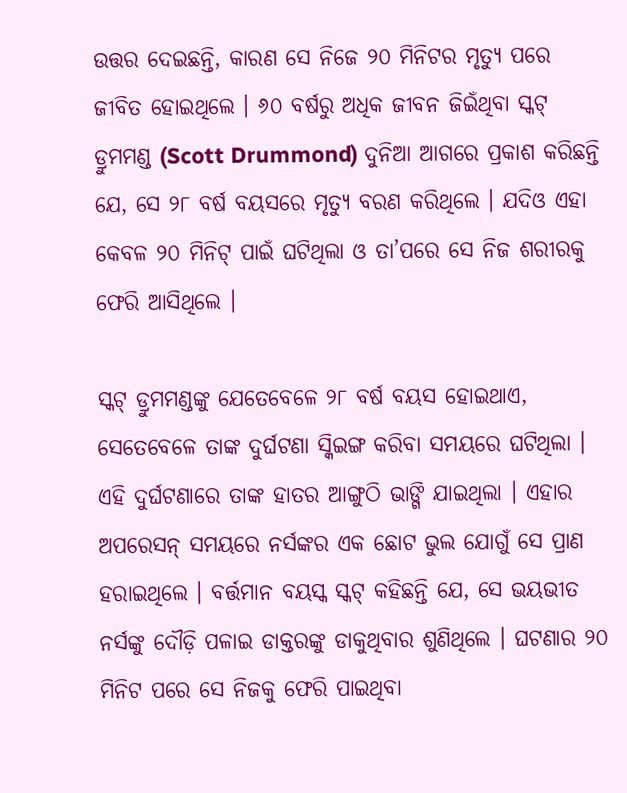ଉତ୍ତର ଦେଇଛନ୍ତି, କାରଣ ସେ ନିଜେ ୨୦ ମିନିଟର ମୃତ୍ୟୁ ପରେ ଜୀବିତ ହୋଇଥିଲେ । ୬୦ ବର୍ଷରୁ ଅଧିକ ଜୀବନ ଜିଇଁଥିବା ସ୍କଟ୍ ଡ୍ରୁମମଣ୍ଡ (Scott Drummond) ଦୁନିଆ ଆଗରେ ପ୍ରକାଶ କରିଛନ୍ତି ଯେ, ସେ ୨୮ ବର୍ଷ ବୟସରେ ମୃତ୍ୟୁ ବରଣ କରିଥିଲେ । ଯଦିଓ ଏହା କେବଳ ୨୦ ମିନିଟ୍ ପାଇଁ ଘଟିଥିଲା ଓ ତା’ପରେ ସେ ନିଜ ଶରୀରକୁ ଫେରି ଆସିଥିଲେ ।

ସ୍କଟ୍ ଡ୍ରୁମମଣ୍ଡଙ୍କୁ ଯେତେବେଳେ ୨୮ ବର୍ଷ ବୟସ ହୋଇଥାଏ, ସେତେବେଳେ ତାଙ୍କ ଦୁର୍ଘଟଣା ସ୍କିଇଙ୍ଗ କରିବା ସମୟରେ ଘଟିଥିଲା । ଏହି ଦୁର୍ଘଟଣାରେ ତାଙ୍କ ହାତର ଆଙ୍ଗୁଠି ଭାଙ୍ଗି ଯାଇଥିଲା । ଏହାର ଅପରେସନ୍ ସମୟରେ ନର୍ସଙ୍କର ଏକ ଛୋଟ ଭୁଲ ଯୋଗୁଁ ସେ ପ୍ରାଣ ହରାଇଥିଲେ । ବର୍ତ୍ତମାନ ବୟସ୍କ ସ୍କଟ୍ କହିଛନ୍ତି ଯେ, ସେ ଭୟଭୀତ ନର୍ସଙ୍କୁ ଦୌଡ଼ି ପଳାଇ ଡାକ୍ତରଙ୍କୁ ଡାକୁଥିବାର ଶୁଣିଥିଲେ । ଘଟଣାର ୨୦ ମିନିଟ ପରେ ସେ ନିଜକୁ ଫେରି ପାଇଥିବା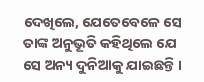ଦେଖିଲେ, ଯେତେବେଳେ ସେ ତାଙ୍କ ଅନୁଭୂତି କହିଥିଲେ ଯେ ସେ ଅନ୍ୟ ଦୁନିଆକୁ ଯାଇଛନ୍ତି ।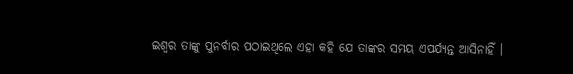ଇଶ୍ବର ତାଙ୍କୁ ପୁନର୍ବାର ପଠାଇଥିଲେ ଏହା କହି ଯେ ତାଙ୍କର ସମୟ ଏପର୍ଯ୍ୟନ୍ତ ଆସିନାହିଁ ।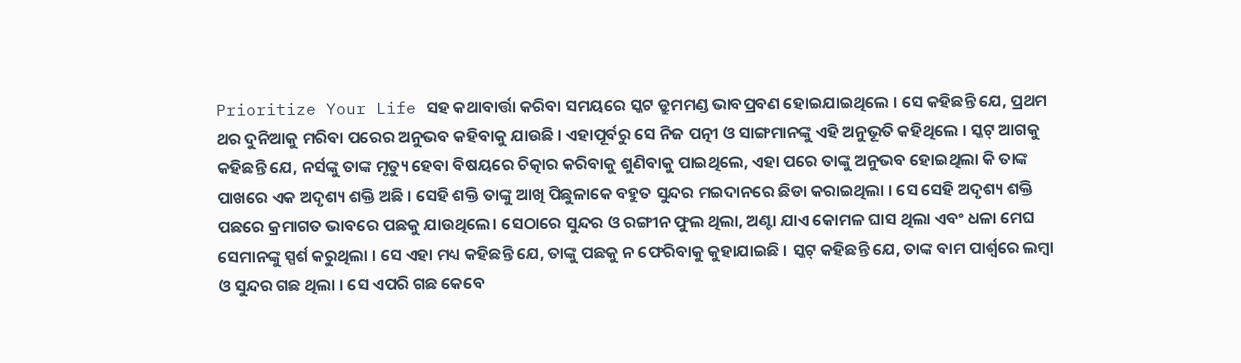Prioritize Your Life ସହ କଥାବାର୍ତ୍ତା କରିବା ସମୟରେ ସ୍କଟ ଡ୍ରୁମମଣ୍ଡ ଭାବପ୍ରବଣ ହୋଇଯାଇଥିଲେ । ସେ କହିଛନ୍ତି ଯେ, ପ୍ରଥମ ଥର ଦୁନିଆକୁ ମରିବା ପରେର ଅନୁଭବ କହିବାକୁ ଯାଉଛି । ଏହାପୂର୍ବରୁ ସେ ନିଜ ପତ୍ନୀ ଓ ସାଙ୍ଗମାନଙ୍କୁ ଏହି ଅନୁଭୂତି କହିଥିଲେ । ସ୍କଟ୍ ଆଗକୁ କହିଛନ୍ତି ଯେ, ନର୍ସଙ୍କୁ ତାଙ୍କ ମୃତ୍ୟୁ ହେବା ବିଷୟରେ ଚିତ୍କାର କରିବାକୁ ଶୁଣିବାକୁ ପାଇଥିଲେ, ଏହା ପରେ ତାଙ୍କୁ ଅନୁଭବ ହୋଇଥିଲା କି ତାଙ୍କ ପାଖରେ ଏକ ଅଦୃଶ୍ୟ ଶକ୍ତି ଅଛି । ସେହି ଶକ୍ତି ତାଙ୍କୁ ଆଖି ପିଛୁଳାକେ ବହୁତ ସୁନ୍ଦର ମଇଦାନରେ ଛିଡା କରାଇଥିଲା । ସେ ସେହି ଅଦୃଶ୍ୟ ଶକ୍ତି ପଛରେ କ୍ରମାଗତ ଭାବରେ ପଛକୁ ଯାଉଥିଲେ। ସେଠାରେ ସୁନ୍ଦର ଓ ରଙ୍ଗୀନ ଫୁଲ ଥିଲା, ଅଣ୍ଟା ଯାଏ କୋମଳ ଘାସ ଥିଲା ଏବଂ ଧଳା ମେଘ ସେମାନଙ୍କୁ ସ୍ପର୍ଶ କରୁଥିଲା । ସେ ଏହା ମଧ୍ୟ କହିଛନ୍ତି ଯେ, ତାଙ୍କୁ ପଛକୁ ନ ଫେରିବାକୁ କୁହାଯାଇଛି । ସ୍କଟ୍ କହିଛନ୍ତି ଯେ, ତାଙ୍କ ବାମ ପାର୍ଶ୍ୱରେ ଲମ୍ବା ଓ ସୁନ୍ଦର ଗଛ ଥିଲା । ସେ ଏପରି ଗଛ କେବେ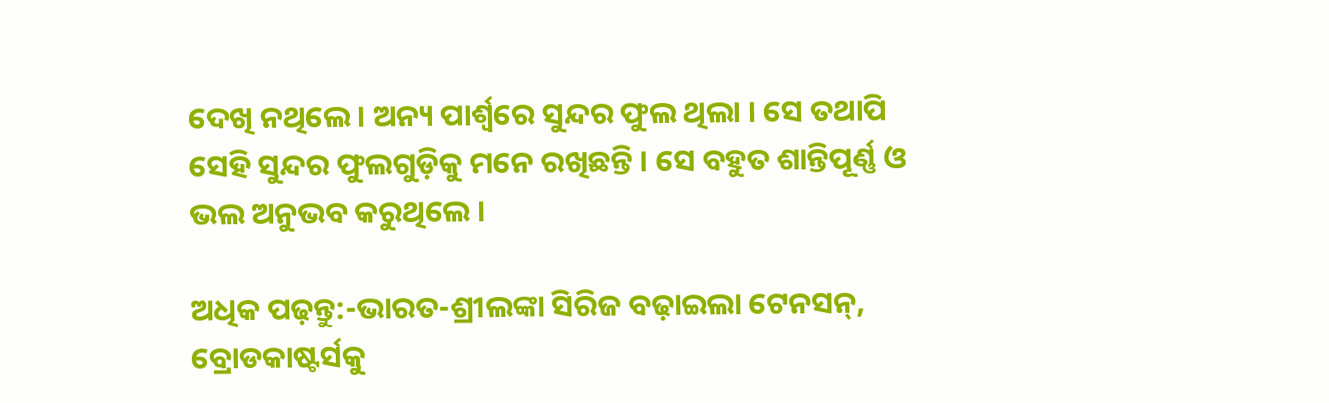ଦେଖି ନଥିଲେ । ଅନ୍ୟ ପାର୍ଶ୍ୱରେ ସୁନ୍ଦର ଫୁଲ ଥିଲା । ସେ ତଥାପି ସେହି ସୁନ୍ଦର ଫୁଲଗୁଡ଼ିକୁ ମନେ ରଖିଛନ୍ତି । ସେ ବହୁତ ଶାନ୍ତିପୂର୍ଣ୍ଣ ଓ ଭଲ ଅନୁଭବ କରୁଥିଲେ ।

ଅଧିକ ପଢ଼ନ୍ତୁ:-ଭାରତ-ଶ୍ରୀଲଙ୍କା ସିରିଜ ବଢ଼ାଇଲା ଟେନସନ୍, ବ୍ରୋଡକାଷ୍ଟର୍ସକୁ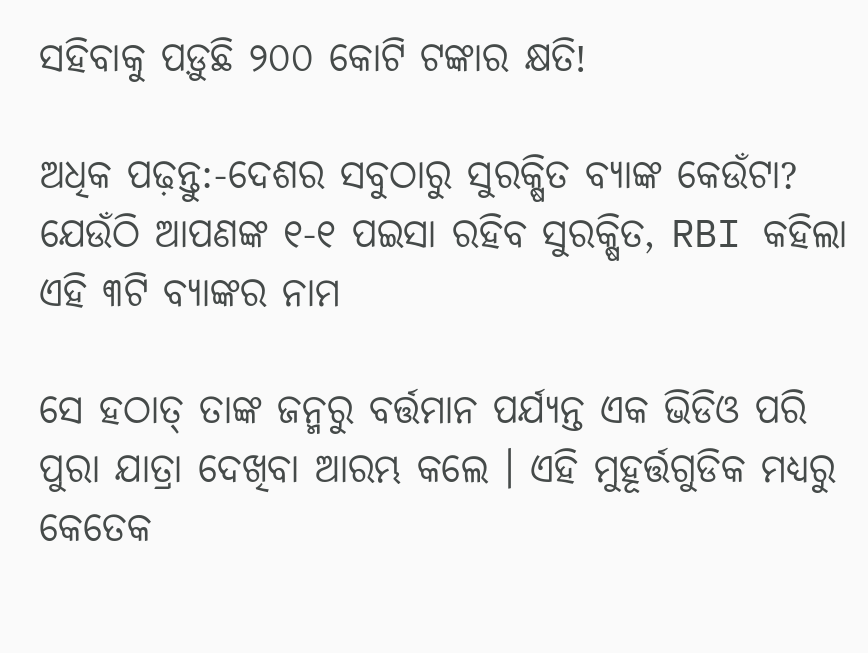ସହିବାକୁ ପଡ଼ୁଛି ୨୦୦ କୋଟି ଟଙ୍କାର କ୍ଷତି!

ଅଧିକ ପଢ଼ନ୍ତୁ:-ଦେଶର ସବୁଠାରୁ ସୁରକ୍ଷିତ ବ୍ୟାଙ୍କ କେଉଁଟା? ଯେଉଁଠି ଆପଣଙ୍କ ୧-୧ ପଇସା ରହିବ ସୁରକ୍ଷିତ, RBI କହିଲା ଏହି ୩ଟି ବ୍ୟାଙ୍କର ନାମ

ସେ ହଠାତ୍ ତାଙ୍କ ଜନ୍ମରୁ ବର୍ତ୍ତମାନ ପର୍ଯ୍ୟନ୍ତ ଏକ ଭିଡିଓ ପରି ପୁରା ଯାତ୍ରା ଦେଖିବା ଆରମ୍ଭ କଲେ । ଏହି ମୁହୂର୍ତ୍ତଗୁଡିକ ମଧ୍ୟରୁ କେତେକ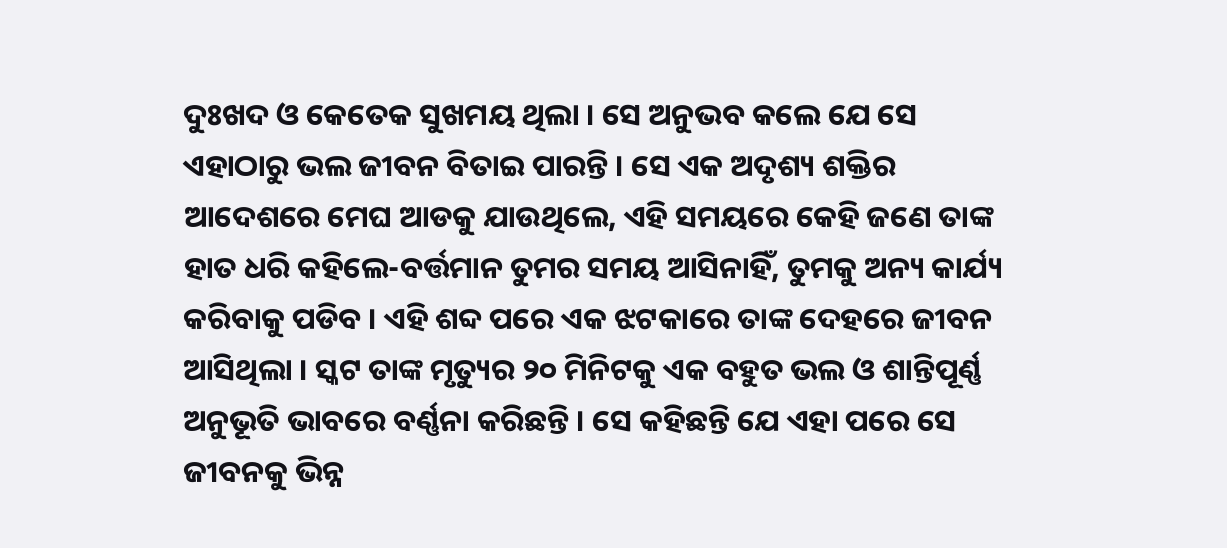ଦୁଃଖଦ ଓ କେତେକ ସୁଖମୟ ଥିଲା । ସେ ଅନୁଭବ କଲେ ଯେ ସେ ଏହାଠାରୁ ଭଲ ଜୀବନ ବିତାଇ ପାରନ୍ତି । ସେ ଏକ ଅଦୃଶ୍ୟ ଶକ୍ତିର ଆଦେଶରେ ମେଘ ଆଡକୁ ଯାଉଥିଲେ, ଏହି ସମୟରେ କେହି ଜଣେ ତାଙ୍କ ହାତ ଧରି କହିଲେ-ବର୍ତ୍ତମାନ ତୁମର ସମୟ ଆସିନାହିଁ, ତୁମକୁ ଅନ୍ୟ କାର୍ଯ୍ୟ କରିବାକୁ ପଡିବ । ଏହି ଶବ୍ଦ ପରେ ଏକ ଝଟକାରେ ତାଙ୍କ ଦେହରେ ଜୀବନ ଆସିଥିଲା । ସ୍କଟ ତାଙ୍କ ମୃତ୍ୟୁର ୨୦ ମିନିଟକୁ ଏକ ବହୁତ ଭଲ ଓ ଶାନ୍ତିପୂର୍ଣ୍ଣ ଅନୁଭୂତି ଭାବରେ ବର୍ଣ୍ଣନା କରିଛନ୍ତି । ସେ କହିଛନ୍ତି ଯେ ଏହା ପରେ ସେ ଜୀବନକୁ ଭିନ୍ନ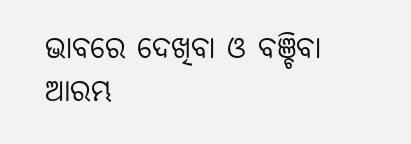ଭାବରେ ଦେଖିବା ଓ ବଞ୍ଚିବା ଆରମ୍ଭ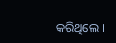କରିଥିଲେ ।